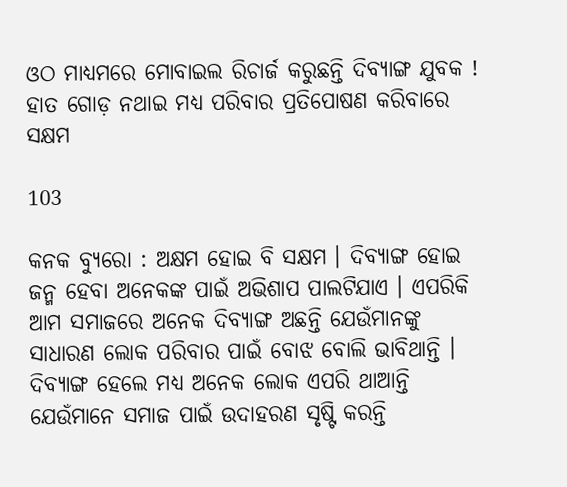ଓଠ ମାଧ୍ୟମରେ ମୋବାଇଲ ରିଚାର୍ଜ କରୁଛନ୍ତି ଦିବ୍ୟାଙ୍ଗ ଯୁବକ ! ହାତ ଗୋଡ଼ ନଥାଇ ମଧ୍ୟ ପରିବାର ପ୍ରତିପୋଷଣ କରିବାରେ ସକ୍ଷମ

103

କନକ ବ୍ୟୁରୋ : ଅକ୍ଷମ ହୋଇ ବି ସକ୍ଷମ । ଦିବ୍ୟାଙ୍ଗ ହୋଇ ଜନ୍ମ ହେବା ଅନେକଙ୍କ ପାଇଁ ଅଭିଶାପ ପାଲଟିଯାଏ । ଏପରିକି ଆମ ସମାଜରେ ଅନେକ ଦିବ୍ୟାଙ୍ଗ ଅଛନ୍ତି ଯେଉଁମାନଙ୍କୁ ସାଧାରଣ ଲୋକ ପରିବାର ପାଇଁ ବୋଝ ବୋଲି ଭାବିଥାନ୍ତି । ଦିବ୍ୟାଙ୍ଗ ହେଲେ ମଧ୍ୟ ଅନେକ ଲୋକ ଏପରି ଥାଆନ୍ତି ଯେଉଁମାନେ ସମାଜ ପାଇଁ ଉଦାହରଣ ସୃଷ୍ଟି କରନ୍ତି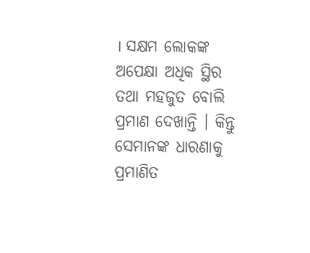। ସକ୍ଷମ ଲୋକଙ୍କ ଅପେକ୍ଷା ଅଧିକ ସ୍ଥିର ତଥା ମହଜୁତ ବୋଲି ପ୍ରମାଣ ଦେଖାନ୍ତି । କିନ୍ତୁ ସେମାନଙ୍କ ଧାରଣାକୁ ପ୍ରମାଣିତ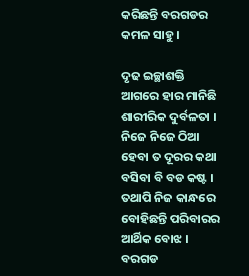କରିଛନ୍ତି ବରଗଡର କମଳ ସାହୁ ।

ଦୃଢ ଇଚ୍ଛାଶକ୍ତି ଆଗରେ ହାର ମାନିଛି ଶାରୀରିକ ଦୁର୍ବଳତା । ନିଜେ ନିଜେ ଠିଆ ହେବା ତ ଦୂରର କଥା ବସିବା ବି ବଡ କଷ୍ଟ । ତଥାପି ନିଜ କାନ୍ଧରେ ବୋହିଛନ୍ତି ପରିବାରର ଆର୍ଥିକ ବୋଝ । ବରଗଡ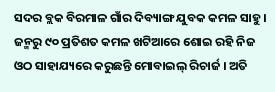ସଦର ବ୍ଲକ ବିରମାଳ ଗାଁର ଦିବ୍ୟାଙ୍ଗ ଯୁବକ କମଳ ସାହୁ । ଜନ୍ମରୁ ୯୦ ପ୍ରତିଶତ କମଳ ଖଟିଆରେ ଶୋଇ ରହି ନିଜ ଓଠ ସାହାଯ୍ୟରେ କରୁଛନ୍ତି ମୋବାଇଲ୍ ରିଚାର୍ଜ । ଅତି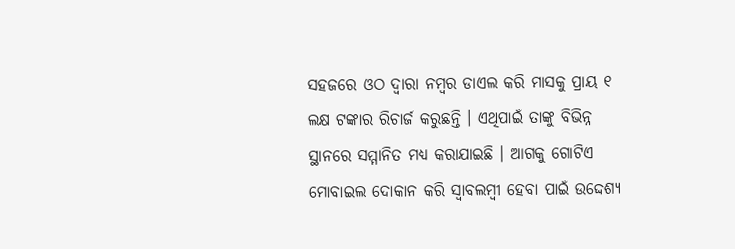ସହଜରେ ଓଠ ଦ୍ୱାରା ନମ୍ବର ଡାଏଲ କରି ମାସକୁ ପ୍ରାୟ ୧ ଲକ୍ଷ ଟଙ୍କାର ରିଚାର୍ଜ କରୁଛନ୍ତି । ଏଥିପାଇଁ ତାଙ୍କୁ ବିଭିନ୍ନ ସ୍ଥାନରେ ସମ୍ମାନିତ ମଧ୍ୟ କରାଯାଇଛି । ଆଗକୁ ଗୋଟିଏ ମୋବାଇଲ ଦୋକାନ କରି ସ୍ୱାବଲମ୍ବୀ ହେବା ପାଇଁ ଉଦ୍ଦେଶ୍ୟ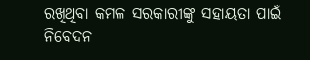ରଖିଥିବା କମଳ ସରକାରୀଙ୍କୁ ସହାୟତା ପାଇଁ ନିବେଦନ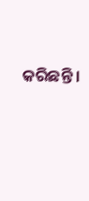କରିଛନ୍ତି ।